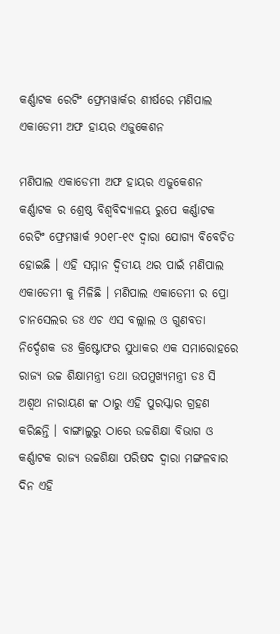କର୍ଣ୍ଣାଟକ ରେଟିଂ ଫ୍ରେମୱାର୍କର ଶୀର୍ଷରେ ମଣିପାଲ ଏକାଡେମୀ ଅଫ ହାୟର ଏଜୁକେଶନ

ମଣିପାଲ ଏକାଡେମୀ ଅଫ ହାୟର ଏଜୁକେଶନ କର୍ଣ୍ଣାଟକ ର ଶ୍ରେଷ୍ଠ ବିଶ୍ୱବିଦ୍ୟାଳୟ ରୁପେ କର୍ଣ୍ଣାଟକ ରେଟିଂ ଫ୍ରେମୱାର୍କ ୨୦୧୮-୧୯ ଦ୍ୱାରା ଯୋଗ୍ୟ ବିବେଚିତ ହୋଇଛି । ଏହି ସମ୍ମାନ ଦ୍ୱିତୀୟ ଥର ପାଇଁ ମଣିପାଲ ଏକାଡେମୀ କୁ ମିଳିଛି । ମଣିପାଲ ଏକାଡେମୀ ର ପ୍ରୋ ଚାନସେଲର ଡଃ ଏଚ ଏସ ବଲ୍ଲାଲ ଓ ଗୁଣବତା ନିର୍ଦ୍ଦେଶକ ଡଃ କ୍ରିଷ୍ଟୋଫର ସୁଧାକର ଏକ ସମାରୋହରେ ରାଜ୍ୟ ଉଚ୍ଚ ଶିକ୍ଷାମନ୍ତ୍ରୀ ତଥା ଉପମୁଖ୍ୟମନ୍ତ୍ରୀ ଡଃ ସି ଅଶ୍ୱଥ ନାରାୟଣ ଙ୍କ ଠାରୁ ଏହି ପୁରସ୍କାର ଗ୍ରହଣ କରିଛନ୍ତି । ବାଙ୍ଗାଲୁରୁ ଠାରେ ଉଚ୍ଚଶିକ୍ଷା ବିଭାଗ ଓ କର୍ଣ୍ଣାଟକ ରାଜ୍ୟ ଉଚ୍ଚଶିକ୍ଷା ପରିଷଦ ଦ୍ୱାରା ମଙ୍ଗଳବାର ଦିନ ଏହି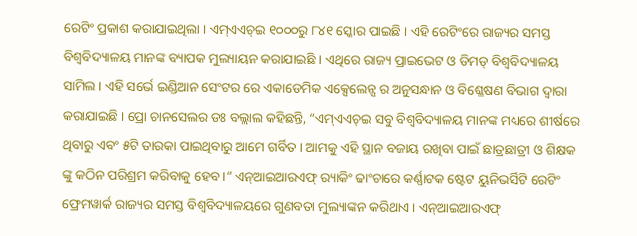ରେଟିଂ ପ୍ରକାଶ କରାଯାଇଥିଲା । ଏମ୍ଏଏଚ୍ଇ ୧୦୦୦ରୁ ୮୪୧ ସ୍କୋର ପାଇଛି । ଏହି ରେଟିଂରେ ରାଜ୍ୟର ସମସ୍ତ ବିଶ୍ୱବିଦ୍ୟାଳୟ ମାନଙ୍କ ବ୍ୟାପକ ମୁଲ୍ୟାୟନ କରାଯାଇଛି । ଏଥିରେ ରାଜ୍ୟ ପ୍ରାଇଭେଟ ଓ ଡିମଡ୍ ବିଶ୍ୱବିଦ୍ୟାଳୟ ସାମିଲ । ଏହି ସର୍ଭେ ଇଣ୍ଡିଆନ ସେଂଟର ରେ ଏକାଡେମିକ ଏକ୍ସେଲେନ୍ସ ର ଅନୁସନ୍ଧାନ ଓ ବିଶ୍ଳେଷଣ ବିଭାଗ ଦ୍ୱାରା କରାଯାଇଛି । ପ୍ରୋ ଚାନସେଲର ଡଃ ବଲ୍ଲାଲ କହିଛନ୍ତି, “ଏମ୍ଏଏଚ୍ଇ ସବୁ ବିଶ୍ୱବିଦ୍ୟାଳୟ ମାନଙ୍କ ମଧ୍ୟରେ ଶୀର୍ଷରେ ଥିବାରୁ ଏବଂ ୫ଟି ତାରକା ପାଇଥିବାରୁ ଆମେ ଗର୍ବିତ । ଆମକୁ ଏହି ସ୍ଥାନ ବଜାୟ ରଖିବା ପାଇଁ ଛାତ୍ରଛାତ୍ରୀ ଓ ଶିକ୍ଷକ ଙ୍କୁ କଠିନ ପରିଶ୍ରମ କରିବାକୁ ହେବ ।” ଏନ୍ଆଇଆରଏଫ୍ ର‌୍ୟାକିଂ ଢାଂଚାରେ କର୍ଣ୍ଣାଟକ ଷ୍ଟେଟ ୟୁନିଭର୍ସିଟି ରେଟିଂ ଫ୍ରେମୱାର୍କ ରାଜ୍ୟର ସମସ୍ତ ବିଶ୍ୱବିଦ୍ୟାଳୟରେ ଗୁଣବତା ମୁଲ୍ୟାଙ୍କନ କରିଥାଏ । ଏନ୍ଆଇଆରଏଫ୍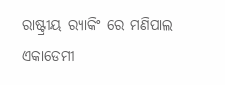ରାଷ୍ଟ୍ରୀୟ ର‌୍ୟାକିଂ ରେ ମଣିପାଲ ଏକାଡେମୀ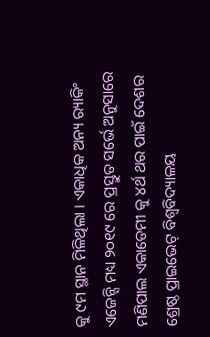କୁ ୯ମ ସ୍ଥାନ ମିଳିଥିଲା । ଏକାଧିକ ଅନ୍ୟ ର‌୍ୟାକିଂ ଏଜେନ୍ସି ମଧ୍ୟ ୨୦୧୯ ରେ ପ୍ରସ୍ତୁତ ସର୍ଭେ ଅନୁସାରେ ମଣିପାଲ ଏକାଡେମୀ କୁ ୪ର୍ଥ ଥର ପାଇଁ ଦେଶର ଶ୍ରେଷ୍ଠ ପ୍ରାଇଭେଟ୍ ବିଶ୍ୱବିଦ୍ୟାଳୟ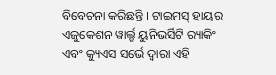ବିବେଚନା କରିଛନ୍ତି । ଟାଇମସ୍ ହାୟର ଏଜୁକେଶନ ୱାର୍ଲ୍ଡ ୟୁନିଭର୍ସିଟି ର‌୍ୟାକିଂ ଏବଂ କ୍ୟୁଏସ ସର୍ଭେ ଦ୍ୱାରା ଏହି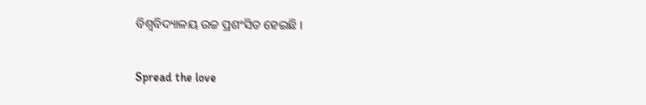ବିଶ୍ୱବିଦ୍ୟାଳୟ ଉଚ୍ଚ ପ୍ରଶଂସିତ ହେଇଛି ।

Spread the love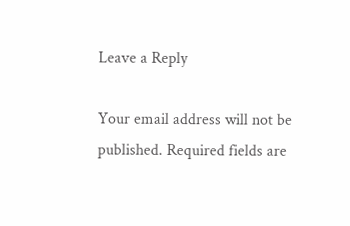Leave a Reply

Your email address will not be published. Required fields are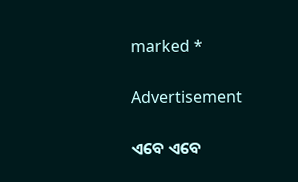marked *

Advertisement

ଏବେ ଏବେ